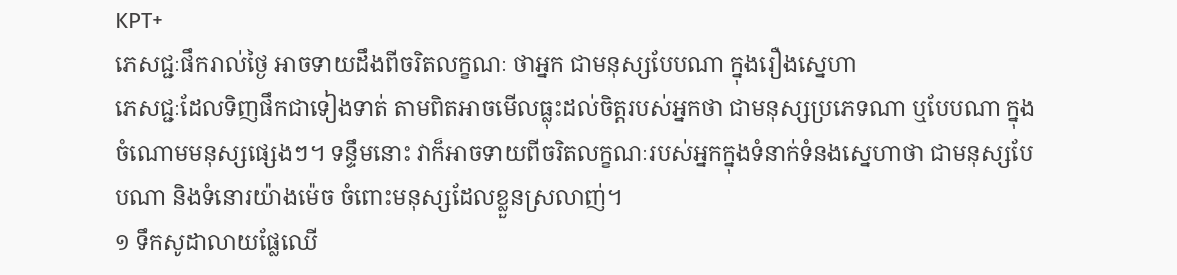KPT+
ភេសជ្ជៈផឹករាល់ថ្ងៃ អាចទាយដឹងពីចរិតលក្ខណៈ ថាអ្នក ជាមនុស្សបែបណា ក្នុងរឿងស្នេហា
ភេសជ្ជៈដែលទិញផឹកជាទៀងទាត់ តាមពិតអាចមើលធ្លុះដល់ចិត្តរបស់អ្នកថា ជាមនុស្សប្រភេទណា ឬបែបណា ក្នុងចំណោមមនុស្សផ្សេងៗ។ ទន្ទឹមនោះ វាក៏អាចទាយពីចរិតលក្ខណៈរបស់អ្នកក្នុងទំនាក់ទំនងស្នេហាថា ជាមនុស្សបែបណា និងទំនោរយ៉ាងម៉េច ចំពោះមនុស្សដែលខ្លួនស្រលាញ់។
១ ទឹកសូដាលាយផ្លែឈើ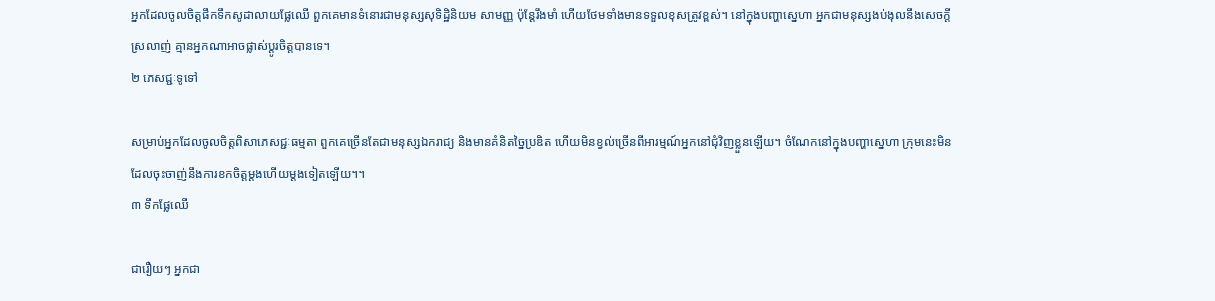អ្នកដែលចូលចិត្តផឹកទឹកសូដាលាយផ្លែឈើ ពួកគេមានទំនោរជាមនុស្សសុទិដ្ឋិនិយម សាមញ្ញ ប៉ុន្តែរឹងមាំ ហើយថែមទាំងមានទទួលខុសត្រូវខ្ពស់។ នៅក្នុងបញ្ហាស្នេហា អ្នកជាមនុស្សងប់ងុលនឹងសេចក្ដីស្រលាញ់ គ្មានអ្នកណាអាចផ្លាស់ប្ដូរចិត្តបានទេ។
២ ភេសជ្ជៈទូទៅ

សម្រាប់អ្នកដែលចូលចិត្តពិសាភេសជ្ជៈធម្មតា ពួកគេច្រើនតែជាមនុស្សឯករាជ្យ និងមានគំនិតច្នៃប្រឌិត ហើយមិនខ្វល់ច្រើនពីអារម្មណ៍អ្នកនៅជុំវិញខ្លួនឡើយ។ ចំណែកនៅក្នុងបញ្ហាស្នេហា ក្រុមនេះមិនដែលចុះចាញ់នឹងការខកចិត្តម្ដងហើយម្ដងទៀតឡើយ។។
៣ ទឹកផ្លែឈើ

ជារឿយៗ អ្នកជា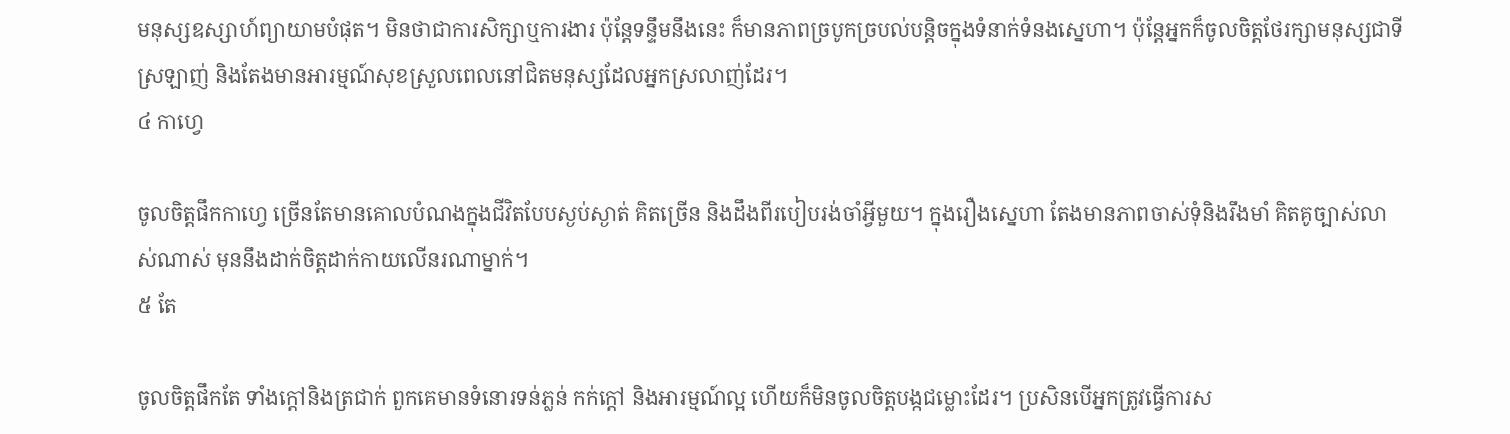មនុស្សឧស្សាហ៍ព្យាយាមបំផុត។ មិនថាជាការសិក្សាឬការងារ ប៉ុន្តែទន្ទឹមនឹងនេះ ក៏មានភាពច្របូកច្របល់បន្តិចក្នុងទំនាក់ទំនងស្នេហា។ ប៉ុន្តែអ្នកក៏ចូលចិត្តថែរក្សាមនុស្សជាទីស្រឡាញ់ និងតែងមានអារម្មណ៍សុខស្រួលពេលនៅជិតមនុស្សដែលអ្នកស្រលាញ់ដែរ។
៤ កាហ្វេ

ចូលចិត្តផឹកកាហ្វេ ច្រើនតែមានគោលបំណងក្នុងជីវិតបែបស្ងប់ស្ងាត់ គិតច្រើន និងដឹងពីរបៀបរង់ចាំអ្វីមួយ។ ក្នុងរឿងស្នេហា តែងមានភាពចាស់ទុំនិងរឹងមាំ គិតគូច្បាស់លាស់ណាស់ មុននឹងដាក់ចិត្តដាក់កាយលើនរណាម្នាក់។
៥ តែ

ចូលចិត្តផឹកតែ ទាំងក្តៅនិងត្រជាក់ ពួកគេមានទំនោរទន់ភ្លន់ កក់ក្ដៅ និងអារម្មណ៍ល្អ ហើយក៏មិនចូលចិត្តបង្កជម្លោះដែរ។ ប្រសិនបើអ្នកត្រូវធ្វើការស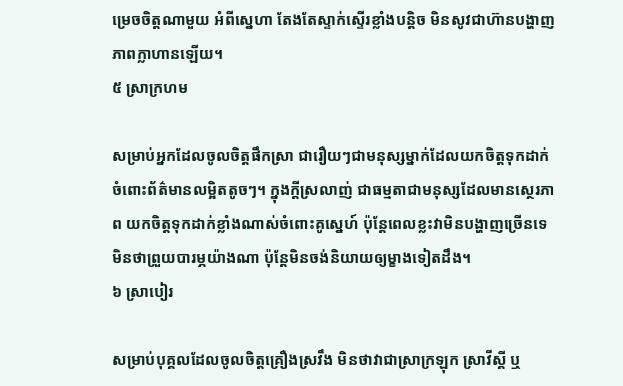ម្រេចចិត្តណាមួយ អំពីស្នេហា តែងតែស្ទាក់ស្ទើរខ្លាំងបន្តិច មិនសូវជាហ៊ានបង្ហាញភាពក្លាហានឡើយ។
៥ ស្រាក្រហម

សម្រាប់អ្នកដែលចូលចិត្តផឹកស្រា ជារឿយៗជាមនុស្សម្នាក់ដែលយកចិត្តទុកដាក់ចំពោះព័ត៌មានលម្អិតតូចៗ។ ក្នុងក្តីស្រលាញ់ ជាធម្មតាជាមនុស្សដែលមានស្ថេរភាព យកចិត្តទុកដាក់ខ្លាំងណាស់ចំពោះគូស្នេហ៍ ប៉ុន្តែពេលខ្លះវាមិនបង្ហាញច្រើនទេ មិនថាព្រួយបារម្ភយ៉ាងណា ប៉ុន្តែមិនចង់និយាយឲ្យម្ខាងទៀតដឹង។
៦ ស្រាបៀរ

សម្រាប់បុគ្គលដែលចូលចិត្តគ្រឿងស្រវឹង មិនថាវាជាស្រាក្រឡុក ស្រាវីស្គី ឬ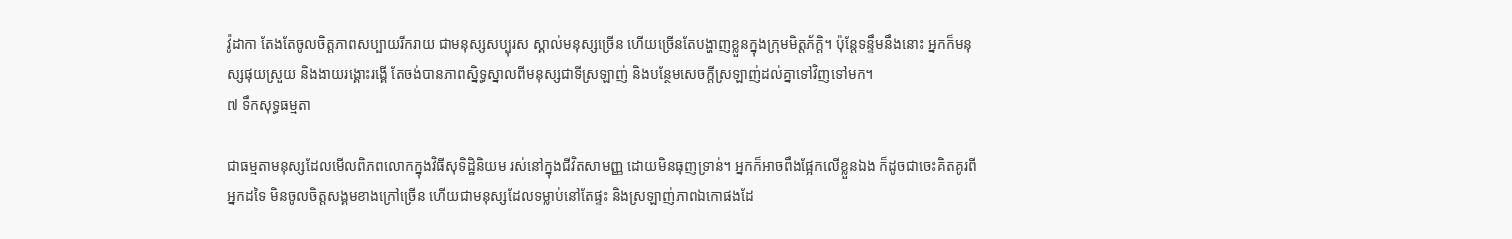វ៉ូដាកា តែងតែចូលចិត្តភាពសប្បាយរីករាយ ជាមនុស្សសប្បុរស ស្គាល់មនុស្សច្រើន ហើយច្រើនតែបង្ហាញខ្លួនក្នុងក្រុមមិត្តភ័ក្ដិ។ ប៉ុន្តែទន្ទឹមនឹងនោះ អ្នកក៏មនុស្សផុយស្រួយ និងងាយរង្គោះរង្គើ តែចង់បានភាពស្និទ្ធស្នាលពីមនុស្សជាទីស្រឡាញ់ និងបន្ថែមសេចក្តីស្រឡាញ់ដល់គ្នាទៅវិញទៅមក។
៧ ទឹកសុទ្ធធម្មតា

ជាធម្មតាមនុស្សដែលមើលពិភពលោកក្នុងវិធីសុទិដ្ឋិនិយម រស់នៅក្នុងជីវិតសាមញ្ញ ដោយមិនធុញទ្រាន់។ អ្នកក៏អាចពឹងផ្អែកលើខ្លួនឯង ក៏ដូចជាចេះគិតគូរពីអ្នកដទៃ មិនចូលចិត្តសង្គមខាងក្រៅច្រើន ហើយជាមនុស្សដែលទម្លាប់នៅតែផ្ទះ និងស្រឡាញ់ភាពឯកោផងដែ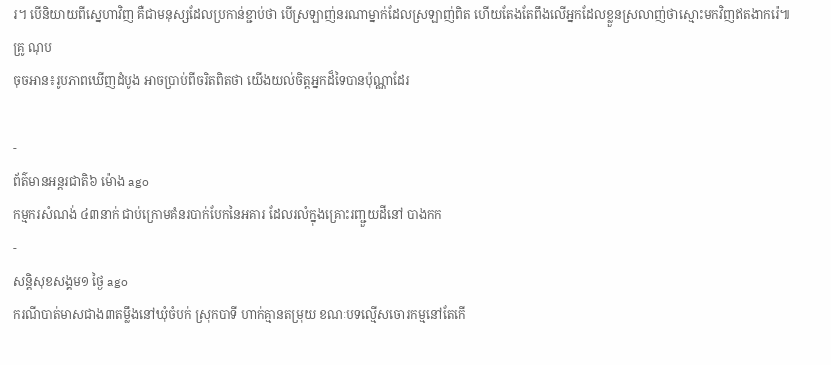រ។ បើនិយាយពីស្នេហាវិញ គឺជាមនុស្សដែលប្រកាន់ខ្ជាប់ថា បើស្រឡាញ់នរណាម្នាក់ដែលស្រឡាញ់ពិត ហើយតែងតែពឹងលើអ្នកដែលខ្លួនស្រលាញ់ថាស្មោះមកវិញឥតងាករ៉េ៕
គ្រូ ណុប
ចុចអាន៖រូបភាពឃើញដំបូង អាចប្រាប់ពីចរិតពិតថា យើងយល់ចិត្តអ្នកដ៏ទៃបានប៉ុណ្ណាដែរ

-
ព័ត៌មានអន្ដរជាតិ៦ ម៉ោង ago
កម្មករសំណង់ ៤៣នាក់ ជាប់ក្រោមគំនរបាក់បែកនៃអគារ ដែលរលំក្នុងគ្រោះរញ្ជួយដីនៅ បាងកក
-
សន្តិសុខសង្គម១ ថ្ងៃ ago
ករណីបាត់មាសជាង៣តម្លឹងនៅឃុំចំបក់ ស្រុកបាទី ហាក់គ្មានតម្រុយ ខណៈបទល្មើសចោរកម្មនៅតែកើ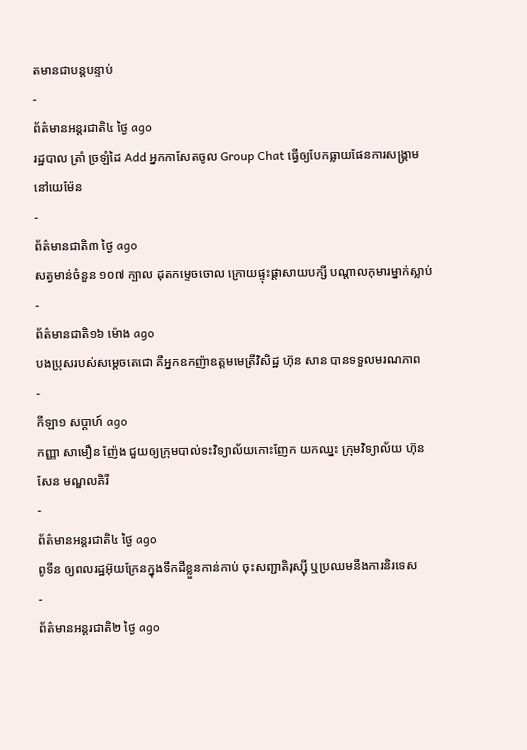តមានជាបន្តបន្ទាប់
-
ព័ត៌មានអន្ដរជាតិ៤ ថ្ងៃ ago
រដ្ឋបាល ត្រាំ ច្រឡំដៃ Add អ្នកកាសែតចូល Group Chat ធ្វើឲ្យបែកធ្លាយផែនការសង្គ្រាម នៅយេម៉ែន
-
ព័ត៌មានជាតិ៣ ថ្ងៃ ago
សត្វមាន់ចំនួន ១០៧ ក្បាល ដុតកម្ទេចចោល ក្រោយផ្ទុះផ្ដាសាយបក្សី បណ្តាលកុមារម្នាក់ស្លាប់
-
ព័ត៌មានជាតិ១៦ ម៉ោង ago
បងប្រុសរបស់សម្ដេចតេជោ គឺអ្នកឧកញ៉ាឧត្តមមេត្រីវិសិដ្ឋ ហ៊ុន សាន បានទទួលមរណភាព
-
កីឡា១ សប្តាហ៍ ago
កញ្ញា សាមឿន ញ៉ែង ជួយឲ្យក្រុមបាល់ទះវិទ្យាល័យកោះញែក យកឈ្នះ ក្រុមវិទ្យាល័យ ហ៊ុនសែន មណ្ឌលគិរី
-
ព័ត៌មានអន្ដរជាតិ៤ ថ្ងៃ ago
ពូទីន ឲ្យពលរដ្ឋអ៊ុយក្រែនក្នុងទឹកដីខ្លួនកាន់កាប់ ចុះសញ្ជាតិរុស្ស៊ី ឬប្រឈមនឹងការនិរទេស
-
ព័ត៌មានអន្ដរជាតិ២ ថ្ងៃ ago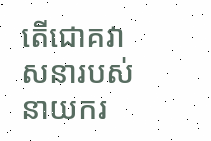តើជោគវាសនារបស់នាយករ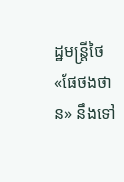ដ្ឋមន្ត្រីថៃ «ផែថងថាន» នឹងទៅ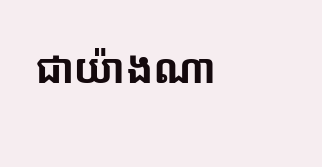ជាយ៉ាងណា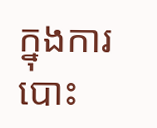ក្នុងការបោះ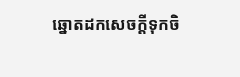ឆ្នោតដកសេចក្តីទុកចិ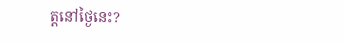ត្តនៅថ្ងៃនេះ?